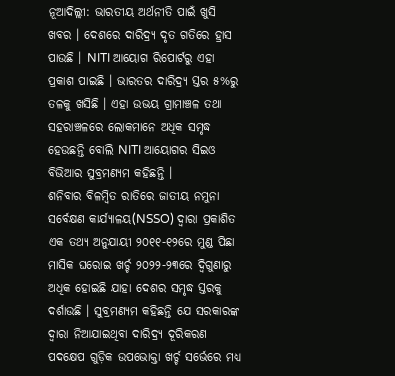ନୂଆଦିଲ୍ଲୀ: ଭାରତୀୟ ଅର୍ଥନୀତି ପାଇଁ ଖୁସି ଖବର । ଦେଶରେ ଦାରିଦ୍ର୍ୟ ଦୃତ ଗତିରେ ହ୍ରାସ ପାଉଛି । NITI ଆୟୋଗ ରିପୋର୍ଟରୁ ଏହା ପ୍ରକାଶ ପାଇଛି । ଭାରତର ଦାରିଦ୍ର୍ୟ ସ୍ତର ୫%ରୁ ତଳକୁ ଖସିଛି । ଏହା ଉଭୟ ଗ୍ରାମାଞ୍ଚଳ ତଥା ସହରାଞ୍ଚଳରେ ଲୋକମାନେ ଅଧିକ ସମୃଦ୍ଧ ହେଉଛନ୍ତି ବୋଲି NITI ଆୟୋଗର ସିଇଓ ବିଭିଆର ସୁବ୍ରମଣ୍ୟମ କହିଛନ୍ତି ।
ଶନିବାର ବିଳମ୍ବିତ ରାତିରେ ଜାତୀୟ ନମୁନା ସର୍ବେକ୍ଷଣ କାର୍ଯ୍ୟାଳୟ(NSSO) ଦ୍ୱାରା ପ୍ରକାଶିତ ଏକ ତଥ୍ୟ ଅନୁଯାୟୀ ୨୦୧୧-୧୨ରେ ମୁଣ୍ଡ ପିଛା ମାସିକ ଘରୋଇ ଖର୍ଚ୍ଚ ୨୦୨୨-୨୩ରେ ଦ୍ୱିଗୁଣାରୁ ଅଧିକ ହୋଇଛି ଯାହା ଦେଶର ସମୃଦ୍ଧ ସ୍ତରକୁ ଦର୍ଶାଉଛି । ସୁବ୍ରମଣ୍ୟମ କହିଛନ୍ତି ଯେ ସରକାରଙ୍କ ଦ୍ୱାରା ନିଆଯାଇଥିବା ଦାରିଦ୍ର୍ୟ ଦୂରିକରଣ ପଦକ୍ଷେପ ଗୁଡ଼ିକ ଉପଭୋକ୍ତା ଖର୍ଚ୍ଚ ସର୍ଭେରେ ମଧ୍ୟ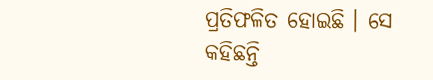ପ୍ରତିଫଳିତ ହୋଇଛି । ସେ କହିଛନ୍ତି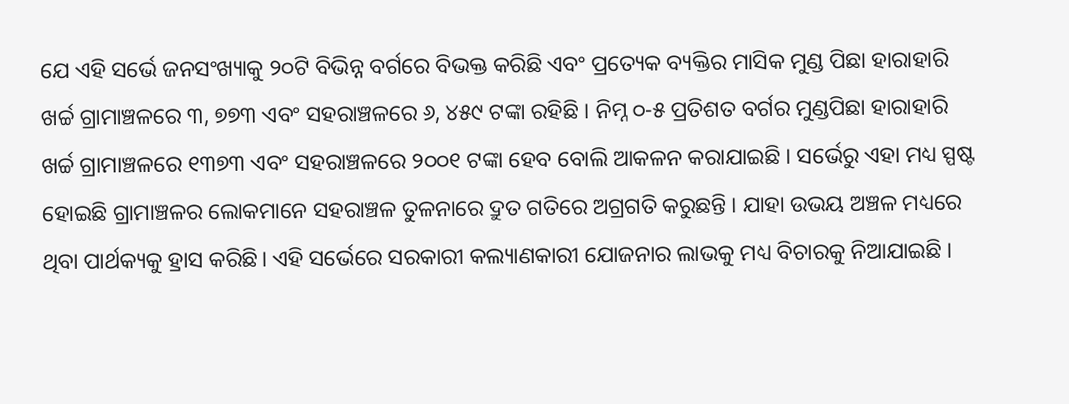ଯେ ଏହି ସର୍ଭେ ଜନସଂଖ୍ୟାକୁ ୨୦ଟି ବିଭିନ୍ନ ବର୍ଗରେ ବିଭକ୍ତ କରିଛି ଏବଂ ପ୍ରତ୍ୟେକ ବ୍ୟକ୍ତିର ମାସିକ ମୁଣ୍ଡ ପିଛା ହାରାହାରି ଖର୍ଚ୍ଚ ଗ୍ରାମାଞ୍ଚଳରେ ୩, ୭୭୩ ଏବଂ ସହରାଞ୍ଚଳରେ ୬, ୪୫୯ ଟଙ୍କା ରହିଛି । ନିମ୍ନ ୦-୫ ପ୍ରତିଶତ ବର୍ଗର ମୁଣ୍ଡପିଛା ହାରାହାରି ଖର୍ଚ୍ଚ ଗ୍ରାମାଞ୍ଚଳରେ ୧୩୭୩ ଏବଂ ସହରାଞ୍ଚଳରେ ୨୦୦୧ ଟଙ୍କା ହେବ ବୋଲି ଆକଳନ କରାଯାଇଛି । ସର୍ଭେରୁ ଏହା ମଧ୍ୟ ସ୍ପଷ୍ଟ ହୋଇଛି ଗ୍ରାମାଞ୍ଚଳର ଲୋକମାନେ ସହରାଞ୍ଚଳ ତୁଳନାରେ ଦ୍ରୁତ ଗତିରେ ଅଗ୍ରଗତି କରୁଛନ୍ତି । ଯାହା ଉଭୟ ଅଞ୍ଚଳ ମଧ୍ୟରେ ଥିବା ପାର୍ଥକ୍ୟକୁ ହ୍ରାସ କରିଛି। ଏହି ସର୍ଭେରେ ସରକାରୀ କଲ୍ୟାଣକାରୀ ଯୋଜନାର ଲାଭକୁ ମଧ୍ୟ ବିଚାରକୁ ନିଆଯାଇଛି ।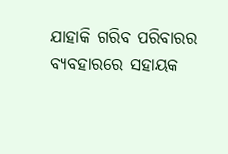ଯାହାକି ଗରିବ ପରିବାରର ବ୍ୟବହାରରେ ସହାୟକ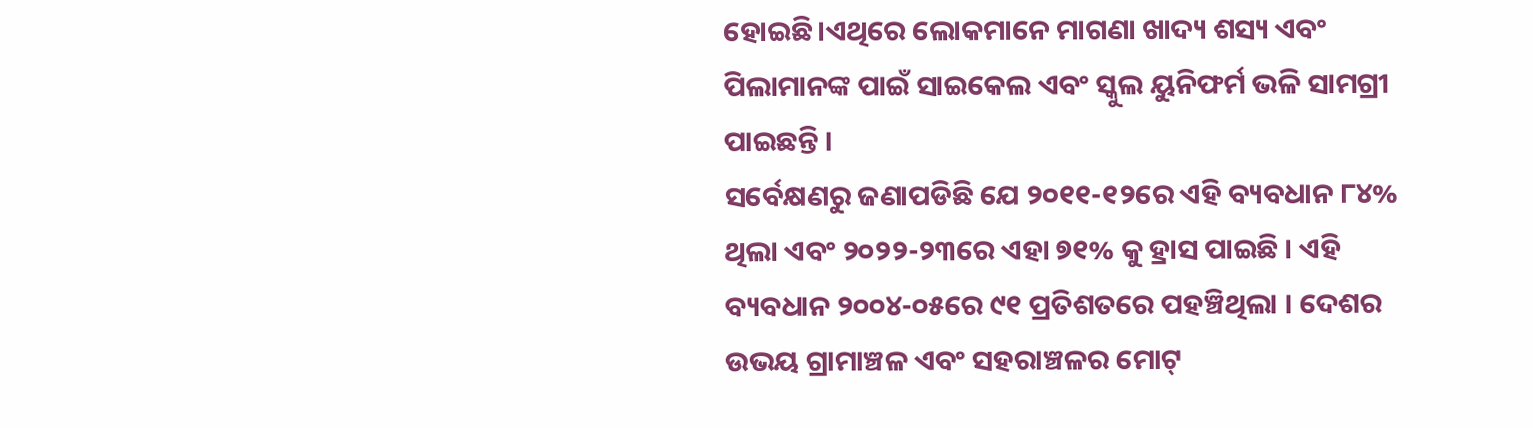ହୋଇଛି।ଏଥିରେ ଲୋକମାନେ ମାଗଣା ଖାଦ୍ୟ ଶସ୍ୟ ଏବଂ ପିଲାମାନଙ୍କ ପାଇଁ ସାଇକେଲ ଏବଂ ସ୍କୁଲ ୟୁନିଫର୍ମ ଭଳି ସାମଗ୍ରୀ ପାଇଛନ୍ତି ।
ସର୍ବେକ୍ଷଣରୁ ଜଣାପଡିଛି ଯେ ୨୦୧୧-୧୨ରେ ଏହି ବ୍ୟବଧାନ ୮୪% ଥିଲା ଏବଂ ୨୦୨୨-୨୩ରେ ଏହା ୭୧% କୁ ହ୍ରାସ ପାଇଛି । ଏହି ବ୍ୟବଧାନ ୨୦୦୪-୦୫ରେ ୯୧ ପ୍ରତିଶତରେ ପହଞ୍ଚିଥିଲା । ଦେଶର ଉଭୟ ଗ୍ରାମାଞ୍ଚଳ ଏବଂ ସହରାଞ୍ଚଳର ମୋଟ୍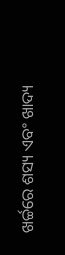ଖର୍ଚ୍ଚରେ ଶସ୍ୟ ଏବଂ ଖାଦ୍ୟ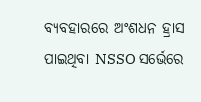ବ୍ୟବହାରରେ ଅଂଶଧନ ହ୍ରାସ ପାଇଥିବା NSSO ସର୍ଭେରେ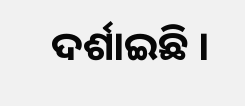ଦର୍ଶାଇଛି ।